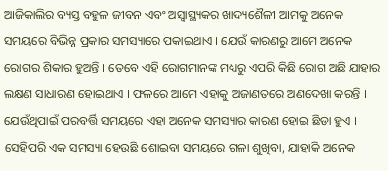ଆଜିକାଲିର ବ୍ୟସ୍ତ ବହୁଳ ଜୀବନ ଏବଂ ଅସ୍ୱାସ୍ଥ୍ୟକର ଖାଦ୍ୟଶୈଳୀ ଆମକୁ ଅନେକ ସମୟରେ ବିଭିନ୍ନ ପ୍ରକାର ସମସ୍ୟାରେ ପକାଇଥାଏ । ଯେଉଁ କାରଣରୁ ଆମେ ଅନେକ ରୋଗର ଶିକାର ହୁଅନ୍ତି । ତେବେ ଏହି ରୋଗମାନଙ୍କ ମଧ୍ୟରୁ ଏପରି କିଛି ରୋଗ ଅଛି ଯାହାର ଲକ୍ଷଣ ସାଧାରଣ ହୋଇଥାଏ । ଫଳରେ ଆମେ ଏହାକୁ ଅଜାଣତରେ ଅଣଦେଖା କରନ୍ତି । ଯେଉଁଥିପାଇଁ ପରବର୍ତ୍ତି ସମୟରେ ଏହା ଅନେକ ସମସ୍ୟାର କାରଣ ହୋଇ ଛିଡା ହୁଏ । ସେହିପରି ଏକ ସମସ୍ୟା ହେଉଛି ଶୋଇବା ସମୟରେ ଗଳା ଶୁଖିବା, ଯାହାକି ଅନେକ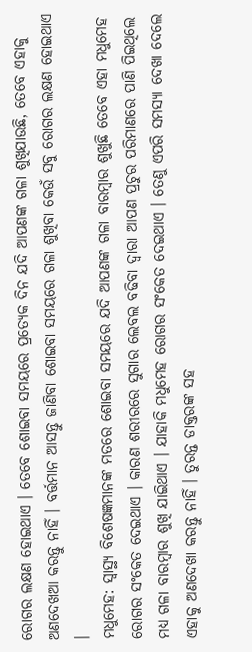ରୋଗର ଲକ୍ଷଣ ହୋଇଥାଏ । ତେବେ ଶୋଇବା ସମୟରେ ପ୍ରତ୍ୟେକ ଦିନ ଯଦି ଆପଣଙ୍କ ଗଳା ଶୁଖିଯାଉଛି, ତେବେ ଏହାକୁ ଅଣଦେଖଆ କରନ୍ତୁ ନାହିଁ । ବର୍ତ୍ତମାନ ଆସନ୍ତୁ ଜାଣିବା ଶୋଇବା ସମୟରେ ଗଳା ଶୁଖିବା କେଉଁ ସବୁ ରୋଗର ଲକ୍ଷଣ ହୋଇଥାଏ ।
ମଧୁମେହ: ସ୍ୱାସ୍ଥ୍ୟ ବିଶେଷଜ୍ଞମାନଙ୍କ ମତରେ ଶୋଇବା ସମୟରେ ଯଦି ଆପଣଙ୍କ ଗଳା ବାରମ୍ବାର ଶୁଖୁଛି ତେବେ ଏହା ମଧୁମେହ ରୋଗର ସଂକେତ ଦେଇଥାଏ । କାରଣ ଶରୀରରେ ସୁଗାର ଲେବଲ ବଢିବା ଦ୍ୱାରା ଆପଣ ପ୍ରଚୁର ପରିମାଣରେ ପାଣି ପିଇଥିଲେ ମଧ୍ୟ ଗଳା ବାରମ୍ବାର ଶୁଖି ଯାଇିଥାଏ । ଯାହାକି ମଧୁମେହ ରୋଗର ସଂକେତ ଦେଇଥାଏ । ତେଣୁ ଏପରି ସମସ୍ୟା ଦେଖା ଦେଲେ ଏହାକୁ ଅଣଦେଖା କରନ୍ତୁ ନାହିଁ । ତୁରନ୍ତ ଡାକ୍ତରଙ୍କ ସହ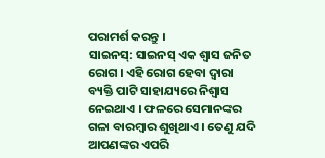ପରାମର୍ଶ କରନ୍ତୁ ।
ସାଇନସ୍: ସାଇନସ୍ ଏକ ଶ୍ୱାସ ଜନିତ ରୋଗ । ଏହି ରୋଗ ହେବା ଦ୍ୱାରା ବ୍ୟକ୍ତି ପାଟି ସାହାଯ୍ୟରେ ନିଶ୍ୱାସ ନେଇଥାଏ । ଫଳରେ ସେମାନଙ୍କର ଗଳା ବାରମ୍ବାର ଶୁଖିଥାଏ । ତେଣୁ ଯଦି ଆପଣଙ୍କର ଏପରି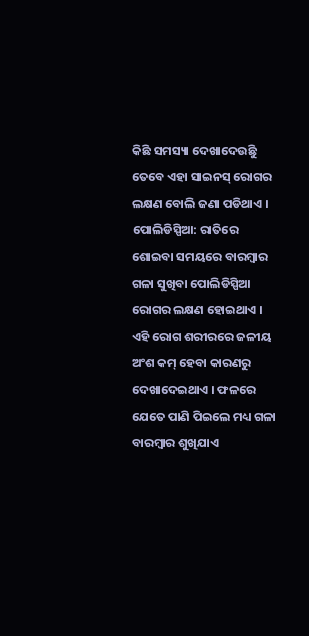କିଛି ସମସ୍ୟା ଦେଖାଦେଉଛିୁ ତେବେ ଏହା ସାଇନସ୍ ରୋଗର ଲକ୍ଷଣ ବୋଲି ଜଣା ପଡିଥାଏ ।
ପୋଲିଡିସ୍ପିଆ: ରାତିରେ ଶୋଇବା ସମୟରେ ବାରମ୍ବାର ଗଳା ସୁଖିବା ପୋଲିଡିସ୍ପିଆ ରୋଗର ଲକ୍ଷଣ ହୋଇଥାଏ । ଏହି ରୋଗ ଶରୀରରେ ଜଳୀୟ ଅଂଶ କମ୍ ହେବା କାରଣରୁ ଦେଖାଦେଇଥାଏ । ଫଳରେ ଯେତେ ପାଣି ପିଇଲେ ମଧ୍ୟ ଗଳା ବାରମ୍ବାର ଶୁଖିଯାଏ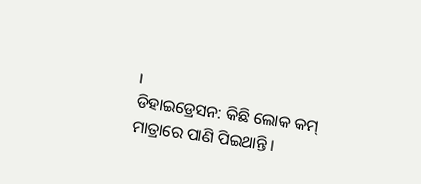।
ଡିହାଇଡ୍ରେସନ: କିଛି ଲୋକ କମ୍ ମାତ୍ରାରେ ପାଣି ପିଇଥାନ୍ତି ।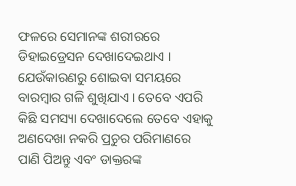ଫଳରେ ସେମାନଙ୍କ ଶରୀରରେ ଡିହାଇଡ୍ରେସନ ଦେଖାଦେଇଥାଏ । ଯେଉଁକାରଣରୁ ଶୋଇବା ସମୟରେ ବାରମ୍ବାର ଗଳି ଶୁଖିଯାଏ । ତେବେ ଏପରି କିଛି ସମସ୍ୟା ଦେଖାଦେଲେ ତେବେ ଏହାକୁ ଅଣଦେଖା ନକରି ପ୍ରଚୁର ପରିମାଣରେ ପାଣି ପିଅନ୍ତୁ ଏବଂ ଡାକ୍ତରଙ୍କ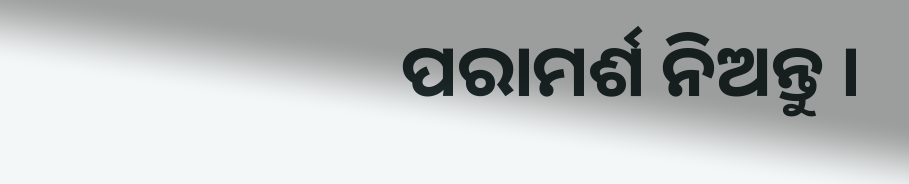ପରାମର୍ଶ ନିଅନ୍ତୁ ।